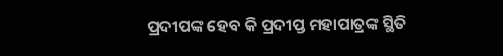ପ୍ରଦୀପଙ୍କ ହେବ କି ପ୍ରଦୀପ୍ତ ମହାପାତ୍ରଙ୍କ ସ୍ଥିତି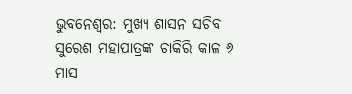ଭୁବନେଶ୍ୱର: ମୁଖ୍ୟ ଶାସନ ସଚିବ ସୁରେଶ ମହାପାତ୍ରଙ୍କ ଚାକିରି କାଳ ୬ ମାସ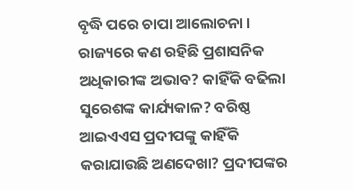ବୃଦ୍ଧି ପରେ ଚାପା ଆଲୋଚନା । ରାଜ୍ୟରେ କଣ ରହିଛି ପ୍ରଶାସନିକ ଅଧିକାରୀଙ୍କ ଅଭାବ? କାହିଁକି ବଢିଲା ସୁରେଶଙ୍କ କାର୍ଯ୍ୟକାଳ? ବରିଷ୍ଠ ଆଇଏଏସ ପ୍ରଦୀପଙ୍କୁ କାହିଁକି କରାଯାଉଛି ଅଣଦେଖା? ପ୍ରଦୀପଙ୍କର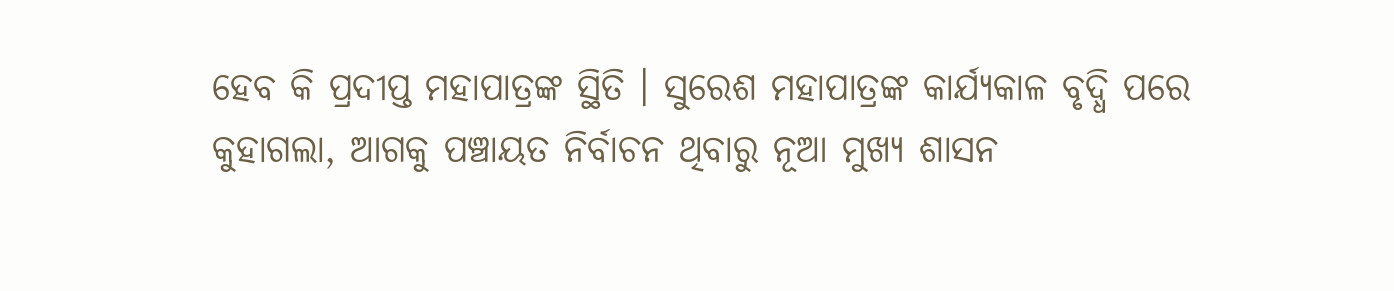ହେବ କି ପ୍ରଦୀପ୍ତ ମହାପାତ୍ରଙ୍କ ସ୍ଥିତି । ସୁରେଶ ମହାପାତ୍ରଙ୍କ କାର୍ଯ୍ୟକାଳ ବୃଦ୍ଧି ପରେ କୁହାଗଲା, ଆଗକୁ ପଞ୍ଚାୟତ ନିର୍ବାଚନ ଥିବାରୁ ନୂଆ ମୁଖ୍ୟ ଶାସନ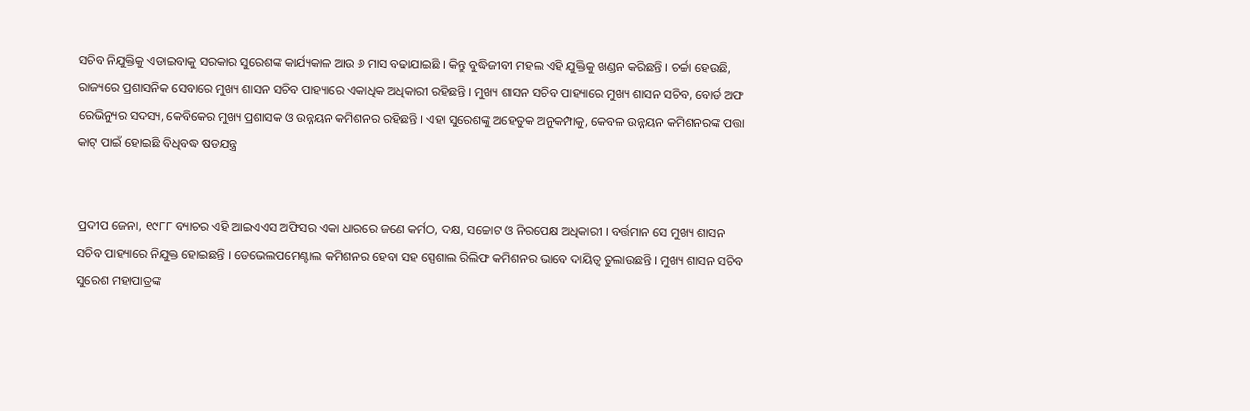ସଚିବ ନିଯୁକ୍ତିକୁ ଏଡାଇବାକୁ ସରକାର ସୁରେଶଙ୍କ କାର୍ଯ୍ୟକାଳ ଆଉ ୬ ମାସ ବଢାଯାଇଛି । କିନ୍ତୁ ବୁଦ୍ଧିଜୀବୀ ମହଲ ଏହି ଯୁକ୍ତିକୁ ଖଣ୍ଡନ କରିଛନ୍ତି । ଚର୍ଚ୍ଚା ହେଉଛି, ରାଜ୍ୟରେ ପ୍ରଶାସନିକ ସେବାରେ ମୁଖ୍ୟ ଶାସନ ସଚିବ ପାହ୍ୟାରେ ଏକାଧିକ ଅଧିକାରୀ ରହିଛନ୍ତି । ମୁଖ୍ୟ ଶାସନ ସଚିବ ପାହ୍ୟାରେ ମୁଖ୍ୟ ଶାସନ ସଚିବ, ବୋର୍ଡ ଅଫ ରେଭିନ୍ୟୁର ସଦସ୍ୟ, କେବିକେର ମୁଖ୍ୟ ପ୍ରଶାସକ ଓ ଉନ୍ନୟନ କମିଶନର ରହିଛନ୍ତି । ଏହା ସୁରେଶଙ୍କୁ ଅହେତୁକ ଅନୁକମ୍ପାକୁ, କେବଳ ଉନ୍ନୟନ କମିଶନରଙ୍କ ପତ୍ତା କାଟ୍ ପାଇଁ ହୋଇଛି ବିଧିବଦ୍ଧ ଷଡଯନ୍ତ୍ର


ପ୍ରଦୀପ ଜେନା, ୧୯୮୮ ବ୍ୟାଚର ଏହି ଆଇଏଏସ ଅଫିସର ଏକା ଧାରରେ ଜଣେ କର୍ମଠ, ଦକ୍ଷ, ସଚ୍ଚୋଟ ଓ ନିରପେକ୍ଷ ଅଧିକାରୀ । ବର୍ତ୍ତମାନ ସେ ମୁଖ୍ୟ ଶାସନ ସଚିବ ପାହ୍ୟାରେ ନିଯୁକ୍ତ ହୋଇଛନ୍ତି । ଡେଭେଲପମେଣ୍ଟାଲ କମିଶନର ହେବା ସହ ସ୍ପେଶାଲ ରିଲିଫ କମିଶନର ଭାବେ ଦାୟିତ୍ୱ ତୁଲାଉଛନ୍ତି । ମୁଖ୍ୟ ଶାସନ ସଚିବ ସୁରେଶ ମହାପାତ୍ରଙ୍କ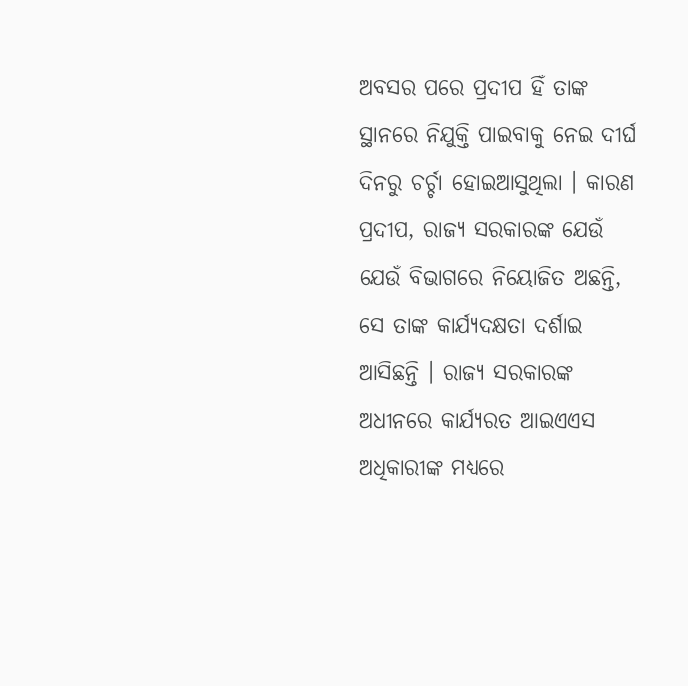ଅବସର ପରେ ପ୍ରଦୀପ ହିଁ ତାଙ୍କ ସ୍ଥାନରେ ନିଯୁକ୍ତି ପାଇବାକୁ ନେଇ ଦୀର୍ଘ ଦିନରୁ ଚର୍ଚ୍ଚା ହୋଇଆସୁଥିଲା । କାରଣ ପ୍ରଦୀପ, ରାଜ୍ୟ ସରକାରଙ୍କ ଯେଉଁ ଯେଉଁ ବିଭାଗରେ ନିୟୋଜିତ ଅଛନ୍ତି, ସେ ତାଙ୍କ କାର୍ଯ୍ୟଦକ୍ଷତା ଦର୍ଶାଇ ଆସିଛନ୍ତି । ରାଜ୍ୟ ସରକାରଙ୍କ ଅଧୀନରେ କାର୍ଯ୍ୟରତ ଆଇଏଏସ ଅଧିକାରୀଙ୍କ ମଧ୍ୟରେ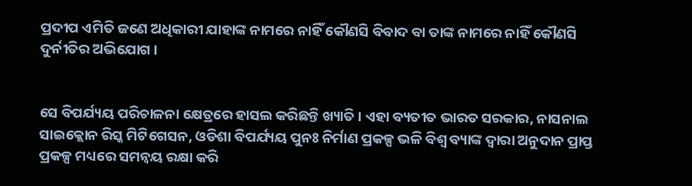ପ୍ରଦୀପ ଏମିତି ଜଣେ ଅଧିକାରୀ ଯାହାଙ୍କ ନାମରେ ନାହିଁ କୌଣସି ବିବାଦ ବା ତାଙ୍କ ନାମରେ ନାହିଁ କୌଣସି ଦୁର୍ନୀତିର ଅଭିଯୋଗ ।


ସେ ବିପର୍ଯ୍ୟୟ ପରିଚାଳନା କ୍ଷେତ୍ରରେ ହାସଲ କରିଛନ୍ତି ଖ୍ୟାତି । ଏହା ବ୍ୟତୀତ ଭାରତ ସରକାର, ନାସନାଲ ସାଇକ୍ଲୋନ ରିସ୍କ ମିଟିଗେସନ, ଓଡିଶା ବିପର୍ଯ୍ୟୟ ପୁନଃ ନିର୍ମାଣ ପ୍ରକଳ୍ପ ଭଳି ବିଶ୍ୱ ବ୍ୟାଙ୍କ ଦ୍ୱାରା ଅନୁଦାନ ପ୍ରାପ୍ତ ପ୍ରକଳ୍ପ ମଧ୍ୟରେ ସମନ୍ୱୟ ରକ୍ଷା କରି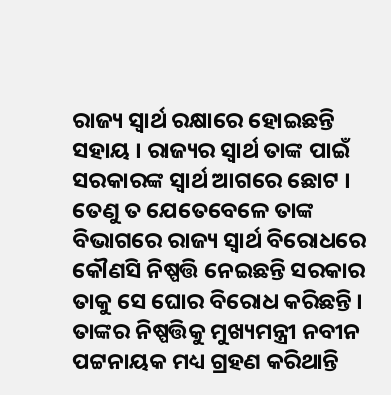ରାଜ୍ୟ ସ୍ୱାର୍ଥ ରକ୍ଷାରେ ହୋଇଛନ୍ତି ସହାୟ । ରାଜ୍ୟର ସ୍ୱାର୍ଥ ତାଙ୍କ ପାଇଁ ସରକାରଙ୍କ ସ୍ୱାର୍ଥ ଆଗରେ ଛୋଟ । ତେଣୁ ତ ଯେତେବେଳେ ତାଙ୍କ ବିଭାଗରେ ରାଜ୍ୟ ସ୍ୱାର୍ଥ ବିରୋଧରେ କୌଣସି ନିଷ୍ପତ୍ତି ନେଇଛନ୍ତି ସରକାର ତାକୁ ସେ ଘୋର ବିରୋଧ କରିଛନ୍ତି । ତାଙ୍କର ନିଷ୍ପତ୍ତିକୁ ମୁଖ୍ୟମନ୍ତ୍ରୀ ନବୀନ ପଟ୍ଟନାୟକ ମଧ୍ୟ ଗ୍ରହଣ କରିଥାନ୍ତି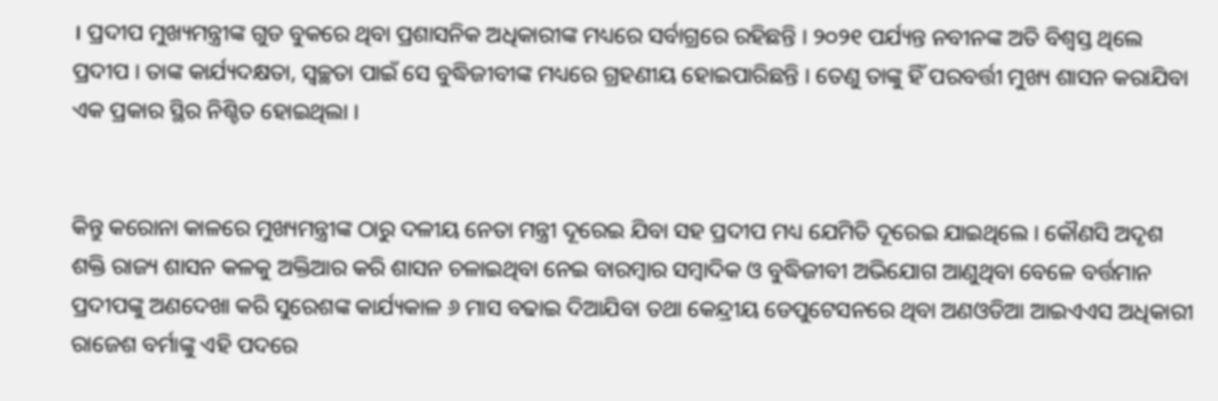। ପ୍ରଦୀପ ମୁଖ୍ୟମନ୍ତ୍ରୀଙ୍କ ଗୁଡ ବୁକରେ ଥିବା ପ୍ରଶାସନିକ ଅଧିକାରୀଙ୍କ ମଧ୍ୟରେ ସର୍ବାଗ୍ରରେ ରହିଛନ୍ତି । ୨୦୨୧ ପର୍ଯ୍ୟନ୍ତ ନବୀନଙ୍କ ଅତି ବିଶ୍ୱସ୍ତ ଥିଲେ ପ୍ରଦୀପ । ତାଙ୍କ କାର୍ଯ୍ୟଦକ୍ଷତା, ସ୍ୱଚ୍ଛତା ପାଇଁ ସେ ବୁଦ୍ଧିଜୀବୀଙ୍କ ମଧ୍ୟରେ ଗ୍ରହଣୀୟ ହୋଇପାରିଛନ୍ତି । ତେଣୁ ତାଙ୍କୁ ହିଁ ପରବର୍ତ୍ତୀ ମୁଖ୍ୟ ଶାସନ କରାଯିବା ଏକ ପ୍ରକାର ସ୍ଥିର ନିଶ୍ଚିତ ହୋଇଥିଲା ।


କିନ୍ତୁ କରୋନା କାଳରେ ମୁଖ୍ୟମନ୍ତ୍ରୀଙ୍କ ଠାରୁ ଦଳୀୟ ନେତା ମନ୍ତ୍ରୀ ଦୂରେଇ ଯିବା ସହ ପ୍ରଦୀପ ମଧ୍ୟ ଯେମିତି ଦୂରେଇ ଯାଇଥିଲେ । କୌଣସି ଅଦୃଶ ଶକ୍ତି ରାଜ୍ୟ ଶାସନ କଳକୁ ଅକ୍ତିଆର କରି ଶାସନ ଚଳାଇଥିବା ନେଇ ବାରମ୍ବାର ସମ୍ବାଦିକ ଓ ବୁଦ୍ଧିଜୀବୀ ଅଭିଯୋଗ ଆଣୁଥିବା ବେଳେ ବର୍ତ୍ତମାନ ପ୍ରଦୀପଙ୍କୁ ଅଣଦେଖା କରି ସୁରେଶଙ୍କ କାର୍ଯ୍ୟକାଳ ୬ ମାସ ବଢାଇ ଦିଆଯିବା ତଥା କେନ୍ଦ୍ରୀୟ ଡେପୁଟେସନରେ ଥିବା ଅଣଓଡିଆ ଆଇଏଏସ ଅଧିକାରୀ ରାଜେଶ ବର୍ମାଙ୍କୁ ଏହି ପଦରେ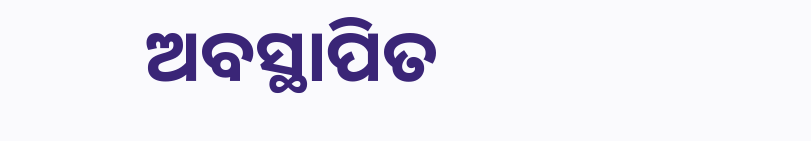ଅବସ୍ଥାପିତ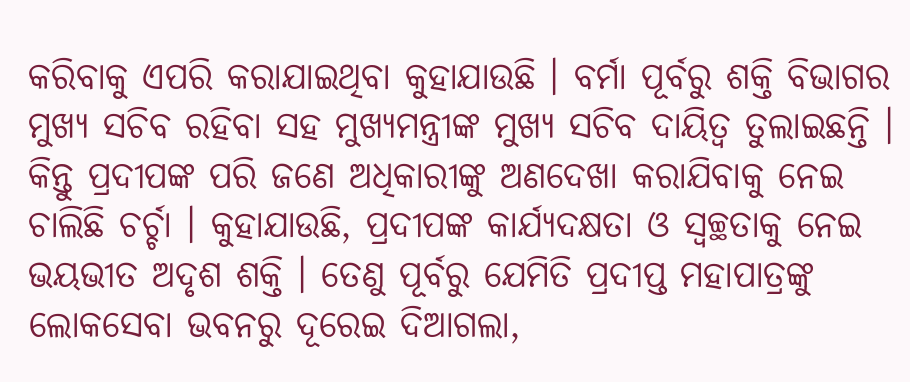କରିବାକୁ ଏପରି କରାଯାଇଥିବା କୁହାଯାଉଛି । ବର୍ମା ପୂର୍ବରୁ ଶକ୍ତି ବିଭାଗର ମୁଖ୍ୟ ସଚିବ ରହିବା ସହ ମୁଖ୍ୟମନ୍ତ୍ରୀଙ୍କ ମୁଖ୍ୟ ସଚିବ ଦାୟିତ୍ୱ ତୁଲାଇଛନ୍ତି । କିନ୍ତୁ ପ୍ରଦୀପଙ୍କ ପରି ଜଣେ ଅଧିକାରୀଙ୍କୁ ଅଣଦେଖା କରାଯିବାକୁ ନେଇ ଚାଲିଛି ଚର୍ଚ୍ଚା । କୁହାଯାଉଛି, ପ୍ରଦୀପଙ୍କ କାର୍ଯ୍ୟଦକ୍ଷତା ଓ ସ୍ୱଚ୍ଛତାକୁ ନେଇ ଭୟଭୀତ ଅଦୃଶ ଶକ୍ତି । ତେଣୁ ପୂର୍ବରୁ ଯେମିତି ପ୍ରଦୀପ୍ତ ମହାପାତ୍ରଙ୍କୁ ଲୋକସେବା ଭବନରୁ ଦୂରେଇ ଦିଆଗଲା,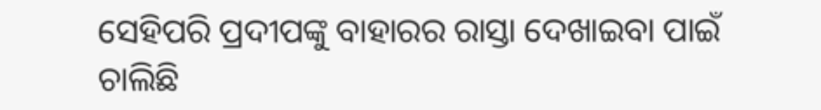ସେହିପରି ପ୍ରଦୀପଙ୍କୁ ବାହାରର ରାସ୍ତା ଦେଖାଇବା ପାଇଁ ଚାଲିଛି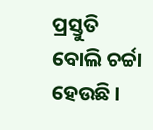ପ୍ରସ୍ତୁତି ବୋଲି ଚର୍ଚ୍ଚା ହେଉଛି ।